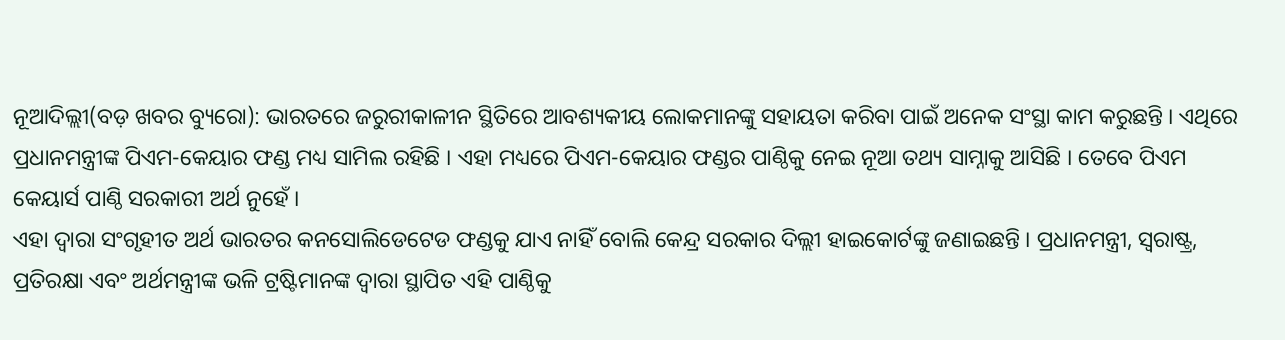ନୂଆଦିଲ୍ଲୀ(ବଡ଼ ଖବର ବ୍ୟୁରୋ): ଭାରତରେ ଜରୁରୀକାଳୀନ ସ୍ଥିତିରେ ଆବଶ୍ୟକୀୟ ଲୋକମାନଙ୍କୁ ସହାୟତା କରିବା ପାଇଁ ଅନେକ ସଂସ୍ଥା କାମ କରୁଛନ୍ତି । ଏଥିରେ ପ୍ରଧାନମନ୍ତ୍ରୀଙ୍କ ପିଏମ-କେୟାର ଫଣ୍ଡ ମଧ୍ୟ ସାମିଲ ରହିଛି । ଏହା ମଧ୍ୟରେ ପିଏମ-କେୟାର ଫଣ୍ଡର ପାଣ୍ଠିକୁ ନେଇ ନୂଆ ତଥ୍ୟ ସାମ୍ନାକୁ ଆସିଛି । ତେବେ ପିଏମ କେୟାର୍ସ ପାଣ୍ଠି ସରକାରୀ ଅର୍ଥ ନୁହେଁ ।
ଏହା ଦ୍ୱାରା ସଂଗୃହୀତ ଅର୍ଥ ଭାରତର କନସୋଲିଡେଟେଡ ଫଣ୍ଡକୁ ଯାଏ ନାହିଁ ବୋଲି କେନ୍ଦ୍ର ସରକାର ଦିଲ୍ଲୀ ହାଇକୋର୍ଟଙ୍କୁ ଜଣାଇଛନ୍ତି । ପ୍ରଧାନମନ୍ତ୍ରୀ, ସ୍ୱରାଷ୍ଟ୍ର, ପ୍ରତିରକ୍ଷା ଏବଂ ଅର୍ଥମନ୍ତ୍ରୀଙ୍କ ଭଳି ଟ୍ରଷ୍ଟିମାନଙ୍କ ଦ୍ୱାରା ସ୍ଥାପିତ ଏହି ପାଣ୍ଠିକୁ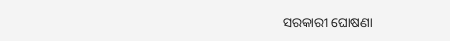ସରକାରୀ ଘୋଷଣା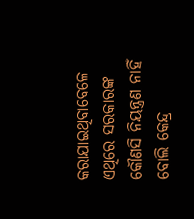କରାଯାଇଥିବାବେଳେ ଏଥିରେ ସରକାରଙ୍କ କୌଣସି ନିୟନ୍ତ୍ରଣ ନାହିଁ ବୋଲି କେନ୍ଦ୍ର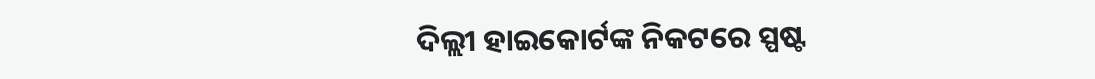ଦିଲ୍ଲୀ ହାଇକୋର୍ଟଙ୍କ ନିକଟରେ ସ୍ପଷ୍ଟ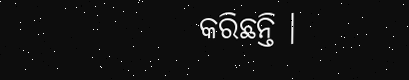କରିଛନ୍ତି ।